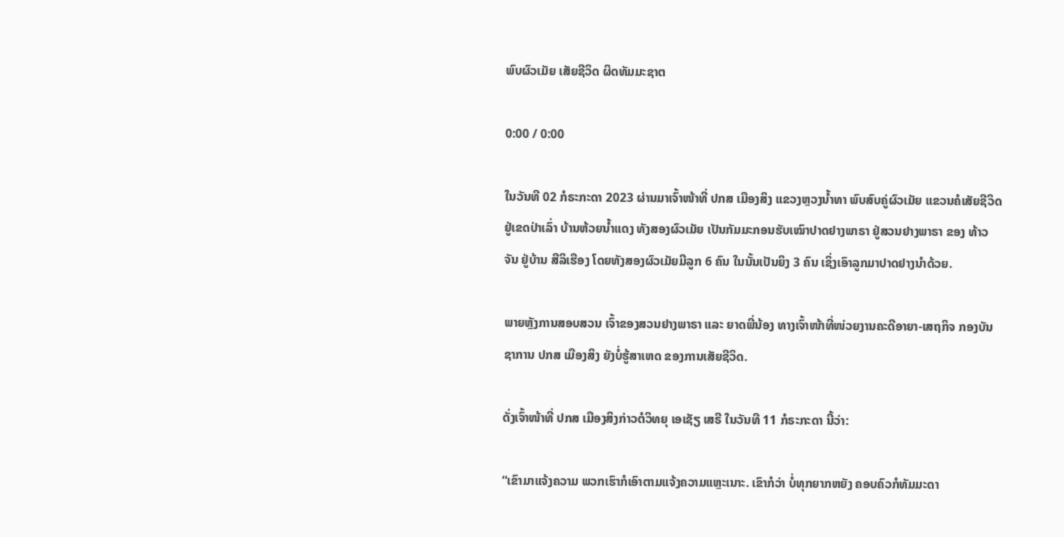ພົບຜົວເມັຍ ເສັຍຊີວິດ ຜິດທັມມະຊາຕ

0:00 / 0:00

ໃນວັນທີ 02 ກໍຣະກະດາ 2023 ຜ່ານມາເຈົ້າໜ້າທີ່ ປກສ ເມືອງສິງ ແຂວງຫຼວງນໍ້າທາ ພົບສົບຄູ່ຜົວເມັຍ ແຂວນຄໍເສັຍຊີວິດ ຢູ່ເຂດປ່າເລົ່າ ບ້ານຫ້ວຍນໍ້າແດງ ທັງສອງຜົວເມັຍ ເປັນກັມມະກອນຮັບເໝົາປາດຢາງພາຣາ ຢູ່ສວນຢາງພາຣາ ຂອງ ທ້າວ ຈັນ ຢູ່ບ້ານ ສີລິເຮືອງ ໂດຍທັງສອງຜົວເມັຍມີລູກ 6 ຄົນ ໃນນັ້ນເປັນຍິງ 3 ຄົນ ເຊິ່ງເອົາລູກມາປາດຢາງນໍາດ້ວຍ.

ພາຍຫຼັງການສອບສວນ ເຈົ້າຂອງສວນຢາງພາຣາ ແລະ ຍາດພີ່ນ້ອງ ທາງເຈົ້າໜ້າທີ່ໜ່ວຍງານຄະດີອາຍາ-ເສຖກິຈ ກອງບັນຊາການ ປກສ ເມືອງສິງ ຍັງບໍ່ຮູ້ສາເຫດ ຂອງການເສັຍຊີວິດ.

ດັ່ງເຈົ້າໜ້າທີ່ ປກສ ເມືອງສິງກ່າວຕໍວິທຍຸ ເອເຊັຽ ເສຣີ ໃນວັນທີ 11 ກໍຣະກະດາ ນີ້ວ່າ:

“ເຂົາມາແຈ້ງຄວາມ ພວກເຮົາກໍເອົາຕາມແຈ້ງຄວາມແຫຼະເນາະ. ເຂົາກໍວ່າ ບໍ່ທຸກຍາກຫຍັງ ຄອບຄົວກໍທັມມະດາ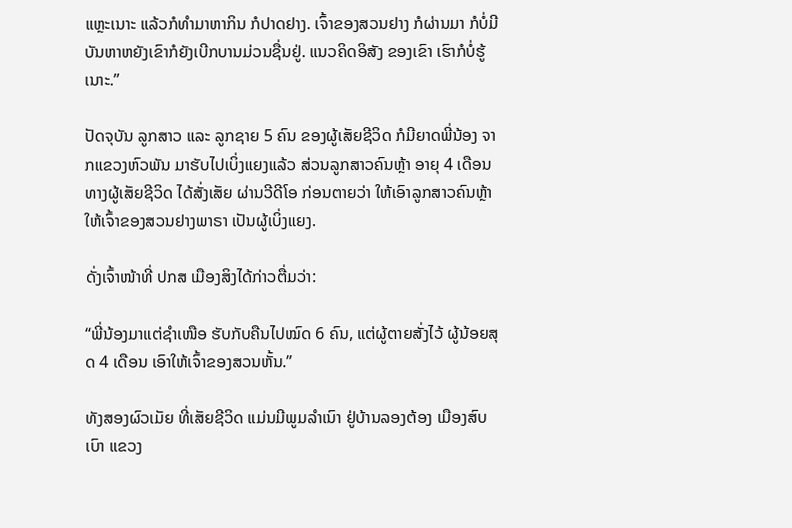ແຫຼະເນາະ ແລ້ວກໍທຳມາຫາກິນ ກໍປາດຢາງ. ເຈົ້າຂອງສວນຢາງ ກໍຜ່ານມາ ກໍບໍ່ມີບັນຫາຫຍັງເຂົາກໍຍັງເບີກບານມ່ວນຊື່ນຢູ່. ແນວຄິດອິສັງ ຂອງເຂົາ ເຮົາກໍບໍ່ຮູ້ເນາະ.”

ປັດຈຸບັນ ລູກສາວ ແລະ ລູກຊາຍ 5 ຄົນ ຂອງຜູ້ເສັຍຊີວິດ ກໍມີຍາດພີ່ນ້ອງ ຈາກແຂວງຫົວພັນ ມາຮັບໄປເບິ່ງແຍງແລ້ວ ສ່ວນລູກສາວຄົນຫຼ້າ ອາຍຸ 4 ເດືອນ ທາງຜູ້ເສັຍຊີວິດ ໄດ້ສັ່ງເສັຍ ຜ່ານວີດີໂອ ກ່ອນຕາຍວ່າ ໃຫ້ເອົາລູກສາວຄົນຫຼ້າ ໃຫ້ເຈົ້າຂອງສວນຢາງພາຣາ ເປັນຜູ້ເບິ່ງແຍງ.

ດັ່ງເຈົ້າໜ້າທີ່ ປກສ ເມືອງສິງໄດ້ກ່າວຕື່ມວ່າ:

“ພີ່ນ້ອງມາແຕ່ຊຳເໜືອ ຮັບກັບຄືນໄປໝົດ 6 ຄົນ, ແຕ່ຜູ້ຕາຍສັ່ງໄວ້ ຜູ້ນ້ອຍສຸດ 4 ເດືອນ ເອົາໃຫ້ເຈົ້າຂອງສວນຫັ້ນ.”

ທັງສອງຜົວເມັຍ ທີ່ເສັຍຊີວິດ ແມ່ນມີພູມລຳເນົາ ຢູ່ບ້ານລອງຕ້ອງ ເມືອງສົບເບົາ ແຂວງ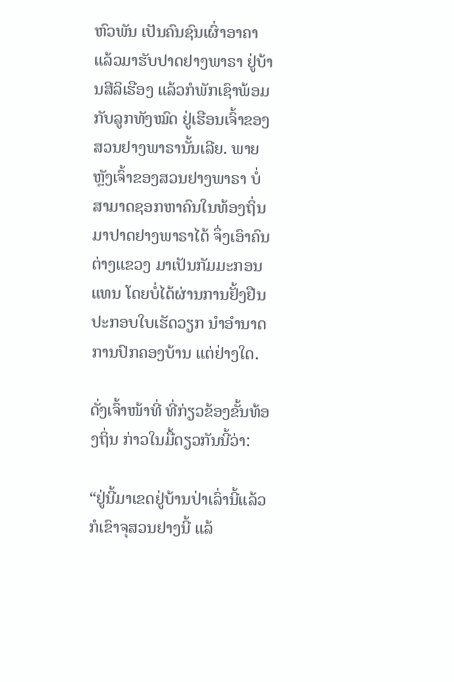ຫົວພັນ ເປັນຄົນຊົນເຜົ່າອາຄາ ແລ້ວມາຮັບປາດຢາງພາຣາ ຢູ່ບ້ານສີລິເຮືອງ ແລ້ວກໍພັກເຊົາພ້ອມກັບລູກທັງໝົດ ຢູ່ເຮືອນເຈົ້າຂອງສວນຢາງພາຣານັ້ນເລີຍ. ພາຍຫຼັງເຈົ້າຂອງສວນຢາງພາຣາ ບໍ່ສາມາດຊອກຫາຄົນໃນທ້ອງຖິ່ນ ມາປາດຢາງພາຣາໄດ້ ຈຶ່ງເອົາຄົນຕ່າງແຂວງ ມາເປັນກັມມະກອນແທນ ໂດຍບໍ່ໄດ້ຜ່ານການຢັ້ງຢືນປະກອບໃບເຮັດວຽກ ນຳອຳນາດການປົກຄອງບ້ານ ແຕ່ຢ່າງໃດ.

ດັ່ງເຈົ້າໜ້າທີ່ ທີ່ກ່ຽວຂ້ອງຂັ້ນທ້ອງຖິ່ນ ກ່າວໃນມື້ດຽວກັນນີ້ວ່າ:

“ຢູ່ນີ້ມາເຂດຢູ່ບ້ານປ່າເລົ່ານີ້ແລ້ວ ກໍເຂົາຈຸສວນຢາງນີ້ ແລ້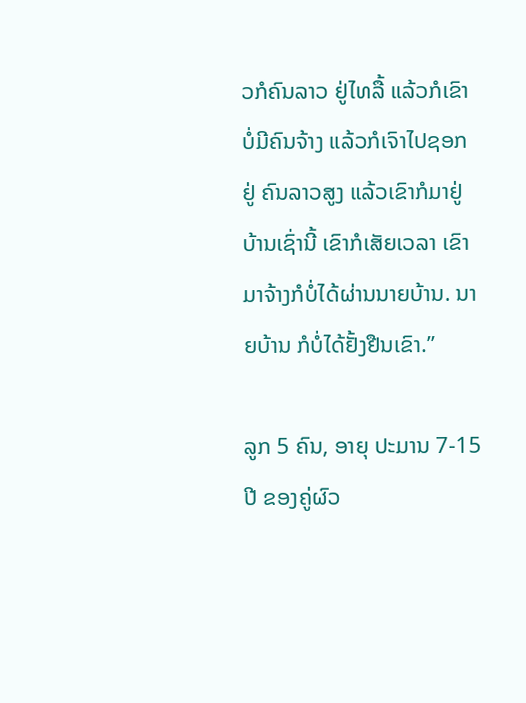ວກໍຄົນລາວ ຢູ່ໄທລື້ ແລ້ວກໍເຂົາບໍ່ມີຄົນຈ້າງ ແລ້ວກໍເຈົາໄປຊອກຢູ່ ຄົນລາວສູງ ແລ້ວເຂົາກໍມາຢູ່ບ້ານເຊົ່ານີ້ ເຂົາກໍເສັຍເວລາ ເຂົາມາຈ້າງກໍບໍ່ໄດ້ຜ່ານນາຍບ້ານ. ນາຍບ້ານ ກໍບໍ່ໄດ້ຢັ້ງຢືນເຂົາ.”

ລູກ 5 ຄົນ, ອາຍຸ ປະມານ 7-15 ປີ ຂອງຄູ່ຜົວ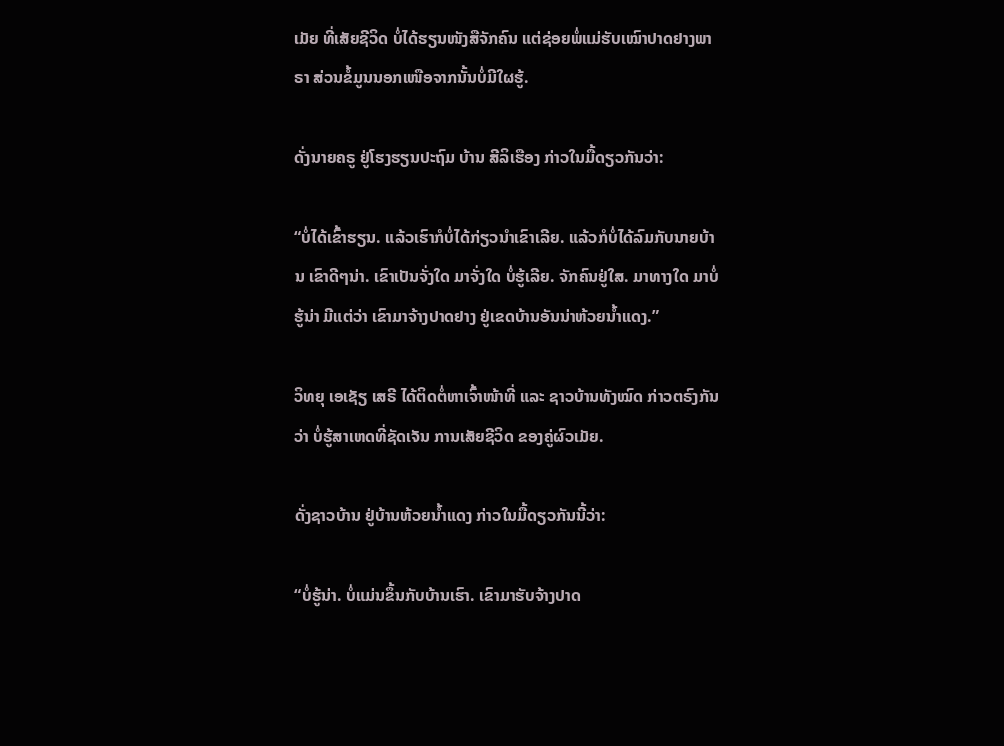ເມັຍ ທີ່ເສັຍຊີວິດ ບໍ່ໄດ້ຮຽນໜັງສືຈັກຄົນ ແຕ່ຊ່ອຍພໍ່ແມ່ຮັບເໝົາປາດຢາງພາຣາ ສ່ວນຂໍ້ມູນນອກເໜືອຈາກນັ້ນບໍ່ມີໃຜຮູ້.

ດັ່ງນາຍຄຣູ ຢູ່ໂຮງຮຽນປະຖົມ ບ້ານ ສີລິເຮືອງ ກ່າວໃນມື້ດຽວກັນວ່າ:

“ບໍ່ໄດ້ເຂົ້າຮຽນ. ແລ້ວເຮົາກໍບໍ່ໄດ້ກ່ຽວນຳເຂົາເລີຍ. ແລ້ວກໍບໍ່ໄດ້ລົມກັບນາຍບ້ານ ເຂົາດີໆນ່າ. ເຂົາເປັນຈັ່ງໃດ ມາຈັ່ງໃດ ບໍ່ຮູ້ເລີຍ. ຈັກຄົນຢູ່ໃສ. ມາທາງໃດ ມາບໍ່ຮູ້ນ່າ ມີແຕ່ວ່າ ເຂົາມາຈ້າງປາດຢາງ ຢູ່ເຂດບ້ານອັນນ່າຫ້ວຍນໍ້າແດງ.”

ວິທຍຸ ເອເຊັຽ ເສຣີ ໄດ້ຕິດຕໍ່ຫາເຈົ້າໜ້າທີ່ ແລະ ຊາວບ້ານທັງໝົດ ກ່າວຕຣົງກັນວ່າ ບໍ່ຮູ້ສາເຫດທີ່ຊັດເຈັນ ການເສັຍຊີວິດ ຂອງຄູ່ຜົວເມັຍ.

ດັ່ງຊາວບ້ານ ຢູ່ບ້ານຫ້ວຍນໍ້າແດງ ກ່າວໃນມື້ດຽວກັນນີ້ວ່າ:

“ບໍ່ຮູ້ນ່າ. ບໍ່ແມ່ນຂຶ້ນກັບບ້ານເຮົາ. ເຂົາມາຮັບຈ້າງປາດ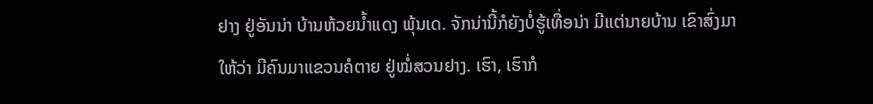ຢາງ ຢູ່ອັນນ່າ ບ້ານຫ້ວຍນໍ້າແດງ ພຸ້ນເດ. ຈັກນ່ານີ້ກໍຍັງບໍ່ຮູ້ເທື່ອນ່າ ມີແຕ່ນາຍບ້ານ ເຂົາສົ່ງມາໃຫ້ວ່າ ມີຄົນມາແຂວນຄໍຕາຍ ຢູ່ໝໍ່ສວນຢາງ. ເຮົາ, ເຮົາກໍ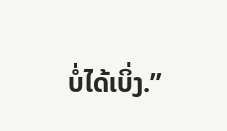ບໍ່ໄດ້ເບິ່ງ.”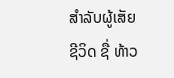ສຳລັບຜູ້ເສັຍຊີວິດ ຊື່ ທ້າວ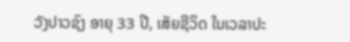ວັງປາວຊົງ ອາຍຸ 33 ປີ, ເສັຍຊີວິດ ໃນເວລາປະ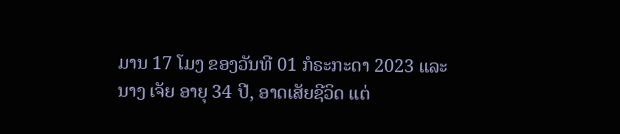ມານ 17 ໂມງ ຂອງວັນທີ 01 ກໍຣະກະດາ 2023 ແລະ ນາງ ເຈັຍ ອາຍຸ 34 ປີ, ອາດເສັຍຊີວິດ ແຕ່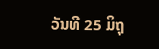ວັນທີ 25 ມິຖຸ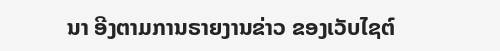ນາ ອີງຕາມການຣາຍງານຂ່າວ ຂອງເວັບໄຊຕ໌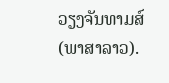ວຽງຈັນທາມສ໌ (ພາສາລາວ).